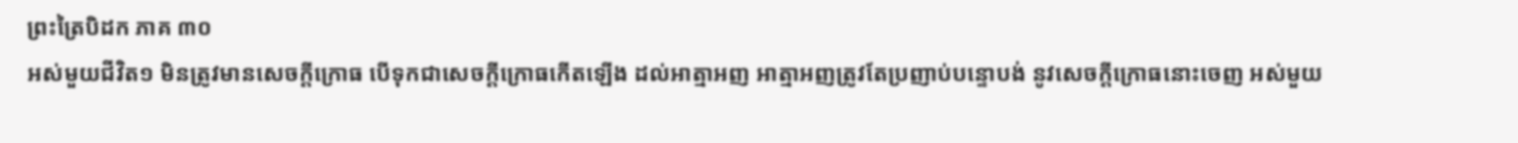ព្រះត្រៃបិដក ភាគ ៣០
អស់មួយជីវិត១ មិនត្រូវមានសេចក្តីក្រោធ បើទុកជាសេចក្តីក្រោធកើតឡើង ដល់អាត្មាអញ អាត្មាអញត្រូវតែប្រញាប់បន្ទោបង់ នូវសេចក្តីក្រោធនោះចេញ អស់មួយ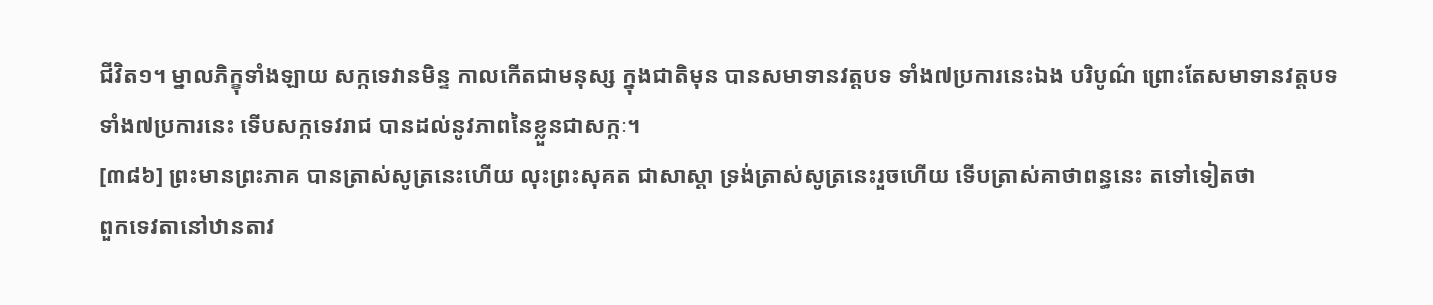ជីវិត១។ ម្នាលភិក្ខុទាំងឡាយ សក្កទេវានមិន្ទ កាលកើតជាមនុស្ស ក្នុងជាតិមុន បានសមាទានវត្តបទ ទាំង៧ប្រការនេះឯង បរិបូណ៌ ព្រោះតែសមាទានវត្តបទទាំង៧ប្រការនេះ ទើបសក្កទេវរាជ បានដល់នូវភាពនៃខ្លួនជាសក្កៈ។
[៣៨៦] ព្រះមានព្រះភាគ បានត្រាស់សូត្រនេះហើយ លុះព្រះសុគត ជាសាស្តា ទ្រង់ត្រាស់សូត្រនេះរួចហើយ ទើបត្រាស់គាថាពន្ធនេះ តទៅទៀតថា
ពួកទេវតានៅឋានតាវ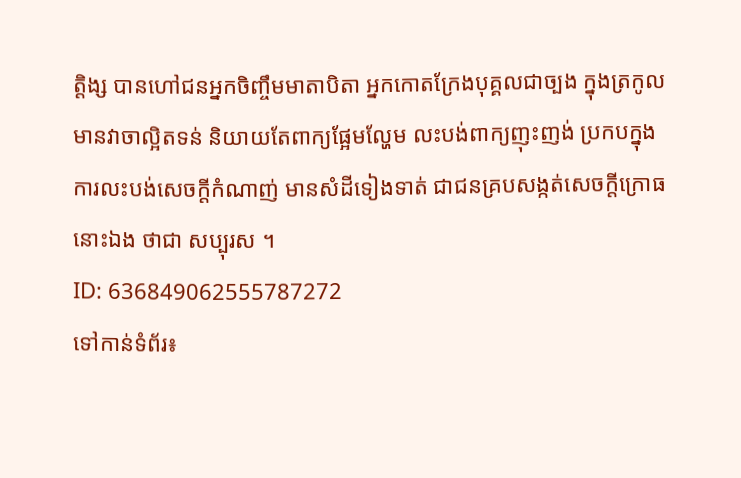ត្តិង្ស បានហៅជនអ្នកចិញ្ចឹមមាតាបិតា អ្នកកោតក្រែងបុគ្គលជាច្បង ក្នុងត្រកូល មានវាចាល្អិតទន់ និយាយតែពាក្យផ្អែមល្ហែម លះបង់ពាក្យញុះញង់ ប្រកបក្នុងការលះបង់សេចក្តីកំណាញ់ មានសំដីទៀងទាត់ ជាជនគ្របសង្កត់សេចក្តីក្រោធនោះឯង ថាជា សប្បុរស ។
ID: 636849062555787272
ទៅកាន់ទំព័រ៖